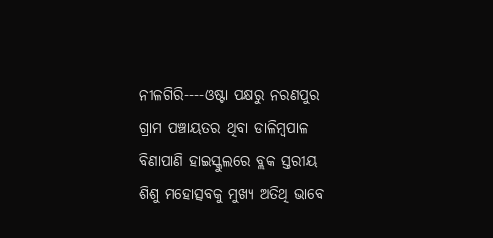ନୀଳଗିରି----ଓଷ୍ଟା ପକ୍ଷରୁ ନରଣପୁର ଗ୍ରାମ ପଞ୍ଚାୟତର ଥିବା ଡାଳିମ୍ବପାଳ ବିଣାପାଣି ହାଇସ୍କୁଲରେ ବ୍ଲକ ସ୍ତରୀୟ ଶିଶୁ ମହୋତ୍ସବକୁ ମୁଖ୍ୟ ଅତିଥି ଭାବେ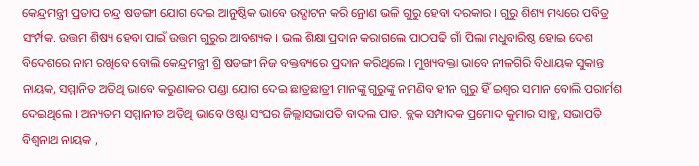କେନ୍ଦ୍ରମନ୍ତ୍ରୀ ପ୍ରତାପ ଚନ୍ଦ୍ର ଷଡଙ୍ଗୀ ଯୋଗ ଦେଇ ଆନୁଷ୍ଠିକ ଭାବେ ଉଦ୍ଘାଟନ କରି ନ୍ରୋଣ ଭଳି ଗୁରୁ ହେବା ଦରକାର । ଗୁରୁ ଶିଶ୍ୟ ମଧ୍ୟରେ ପବିତ୍ର ସଂର୍ମ୍ପକ. ଉତ୍ତମ ଶିଷ୍ୟ ହେବା ପାଇଁ ଉତ୍ତମ ଗୁରୁର ଆବଶ୍ୟକ । ଭଲ ଶିକ୍ଷା ପ୍ରଦାନ କରାଗଲେ ପାଠପଢି ଗାଁ ପିଲା ମଧୁବାରିଷ୍ଠ ହୋଇ ଦେଶ ବିଦେଶରେ ନାମ ରଖିବେ ବୋଲି କେନ୍ଦ୍ରମନ୍ତ୍ରୀ ଶ୍ରି ଷଡଙ୍ଗୀ ନିଜ ବକ୍ତବ୍ୟରେ ପ୍ରଦାନ କରିଥିଲେ । ମୁଖ୍ୟବକ୍ତା ଭାବେ ନୀଳଗିରି ବିଧାୟକ ସୁକାନ୍ତ ନାୟକ, ସମ୍ମାନିତ ଅତିଥି ଭାବେ କରୁଣାକର ପଣ୍ଡା ଯୋଗ ଦେଇ ଛାତ୍ରଛାତ୍ରୀ ମାନଙ୍କୁ ଗୁରୁଙ୍କୁ ନମଣିବ ହୀନ ଗୁରୁ ହିଁ ଇଶ୍ୱର ସମାନ ବୋଲି ପରାର୍ମଶ ଦେଇଥିଲେ । ଅନ୍ୟତମ ସମ୍ମାନୀତ ଅତିଥି ଭାବେ ଓଷ୍ଟା ସଂଘର ଜିଲ୍ଲାସଭାପତି ବାଦଲ ପାତ. ବ୍ଲକ ସମ୍ପାଦକ ପ୍ରମୋଦ କୁମାର ସାହୁ, ସଭାପତି ବିଶ୍ୱନାଥ ନାୟକ ,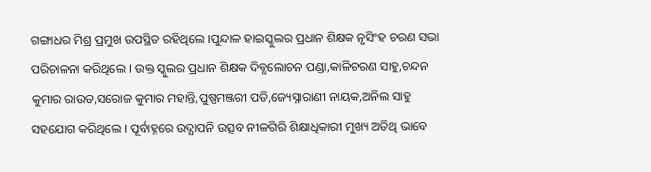ଗଙ୍ଗାଧର ମିଶ୍ର ପ୍ରମୁଖ ଉପସ୍ଥିତ ରହିଥିଲେ ।ପୁନ୍ଦାଳ ହାଇସ୍କୁଲର ପ୍ରଧାନ ଶିକ୍ଷକ ନୃସିଂହ ଚରଣ ସଭା ପରିଚାଳନା କରିଥିଲେ । ଉକ୍ତ ସ୍କୁଲର ପ୍ରଧାନ ଶିକ୍ଷକ ଦିବ୍ଧଲୋଚନ ପଣ୍ଡା,କାଳିଚରଣ ସାହୁ,ଚନ୍ଦନ କୁମାର ରାଉତ,ସରୋଜ କୁମାର ମହାନ୍ତି,ପୁଷ୍ପମଞ୍ଜରୀ ପତି,ଜ୍ୟେସ୍ନାରାଣୀ ନାୟକ,ଅନିଲ ସାହୁ ସହଯୋଗ କରିଥିଲେ । ପୂର୍ବାହ୍ନରେ ଉଦ୍ଯାପନି ଉତ୍ସବ ନୀଳଗିରି ଶିକ୍ଷାଧିକାରୀ ମୁଖ୍ୟ ଅତିଥି ଭାବେ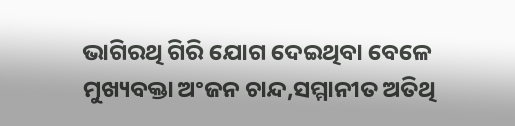ଭାଗିରଥି ଗିରି ଯୋଗ ଦେଇଥିବା ବେଳେ ମୁଖ୍ୟବକ୍ତା ଅଂଜନ ଚାନ୍ଦ,ସମ୍ମାନୀତ ଅତିଥି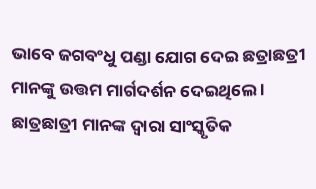ଭାବେ ଜଗବଂଧୁ ପଣ୍ଡା ଯୋଗ ଦେଇ ଛତ୍ରାଛତ୍ରୀ ମାନଙ୍କୁ ଉତ୍ତମ ମାର୍ଗଦର୍ଶନ ଦେଇଥିଲେ । ଛାତ୍ରଛାତ୍ରୀ ମାନଙ୍କ ଦ୍ୱାରା ସାଂସ୍କୃତିକ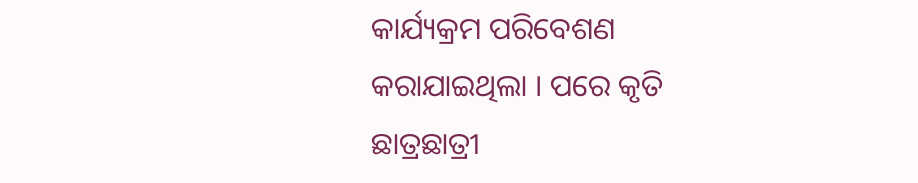କାର୍ଯ୍ୟକ୍ରମ ପରିବେଶଣ କରାଯାଇଥିଲା । ପରେ କୃତି ଛାତ୍ରଛାତ୍ରୀ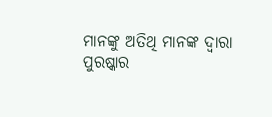ମାନଙ୍କୁ ଅତିଥି ମାନଙ୍କ ଦ୍ୱାରା ପୁରଷ୍କାର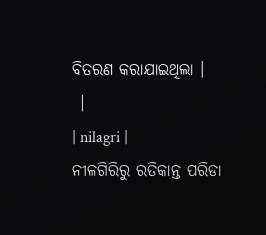ବିତରଣ କରାଯାଇଥିଲା ।
 |
| nilagri |
ନୀଳଗିରିରୁ ରତିକାନ୍ତ ପରିଡା